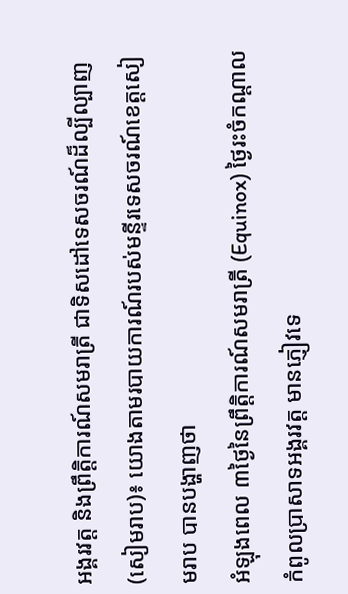អង្គរវត្ត និងព្រឹត្តិការណ៍សមរាត្រី ជាទិសដៅទេសចរណ៍ដ៏ល្បីល្បាញ
(សៀមរាប)៖ យោងតាមរបាយការណ៍របស់មន្ទីរទេសចរណ៍ខេត្តសៀមរាប បានបង្ហាញថា
អំឡុងពេល ៣ថ្ងៃនៃព្រឹត្តិការណ៍សមរាត្រី (Equinox) ថ្ងៃរះចំកណ្ដាលកំពូលប្រាសាទអង្គរវត្ត មានភ្ញៀវទេ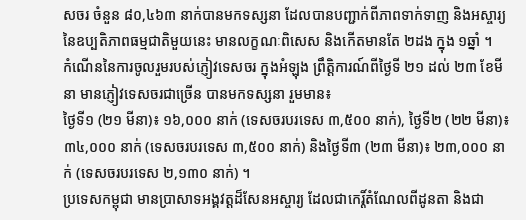សចរ ចំនួន ៨០,៤៦៣ នាក់បានមកទស្សនា ដែលបានបញ្ជាក់ពីភាពទាក់ទាញ និងអស្ចារ្យ នៃឧប្បតិភាពធម្មជាតិមួយនេះ មានលក្ខណៈពិសេស និងកើតមានតែ ២ដង ក្នុង ១ឆ្នាំ ។
កំណើននៃការចូលរួមរបស់ភ្ញៀវទេសចរ ក្នុងអំឡុង ព្រឹត្តិការណ៍ពីថ្ងៃទី ២១ ដល់ ២៣ ខែមីនា មានភ្ញៀវទេសចរជាច្រើន បានមកទស្សនា រួមមាន៖
ថ្ងៃទី១ (២១ មីនា)៖ ១៦,០០០ នាក់ (ទេសចរបរទេស ៣,៥០០ នាក់), ថ្ងៃទី២ (២២ មីនា)៖ ៣៤,០០០ នាក់ (ទេសចរបរទេស ៣,៥០០ នាក់) និងថ្ងៃទី៣ (២៣ មីនា)៖ ២៣,០០០ នាក់ (ទេសចរបរទេស ២,១៣០ នាក់) ។
ប្រទេសកម្ពុជា មានប្រាសាទអង្គវត្តដ៏សែនអស្ចារ្យ ដែលជាកេរ្ដិ៍តំណែលពីដូនតា និងជា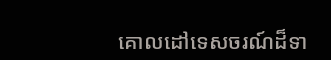គោលដៅទេសចរណ៍ដ៏ទា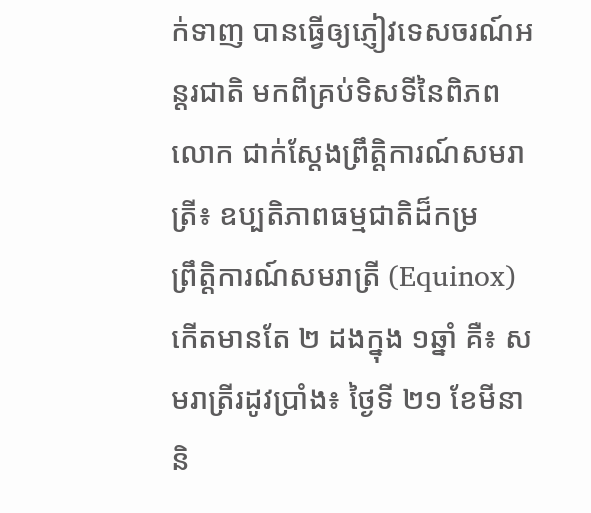ក់ទាញ បានធ្វើឲ្យភ្ញៀវទេសចរណ៍អន្តរជាតិ មកពីគ្រប់ទិសទីនៃពិភពលោក ជាក់ស្តែងព្រឹត្តិការណ៍សមរាត្រី៖ ឧប្បតិភាពធម្មជាតិដ៏កម្រ
ព្រឹត្តិការណ៍សមរាត្រី (Equinox) កើតមានតែ ២ ដងក្នុង ១ឆ្នាំ គឺ៖ សមរាត្រីរដូវប្រាំង៖ ថ្ងៃទី ២១ ខែមីនា និ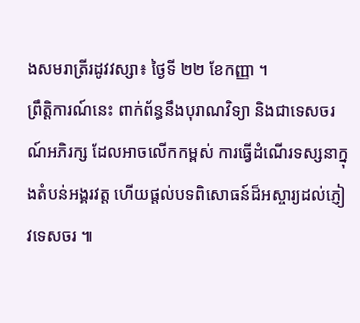ងសមរាត្រីរដូវវស្សា៖ ថ្ងៃទី ២២ ខែកញ្ញា ។
ព្រឹត្តិការណ៍នេះ ពាក់ព័ន្ធនឹងបុរាណវិទ្យា និងជាទេសចរណ៍អភិរក្ស ដែលអាចលើកកម្ពស់ ការធ្វើដំណើរទស្សនាក្នុងតំបន់អង្គរវត្ត ហើយផ្តល់បទពិសោធន៍ដ៏អស្ចារ្យដល់ភ្ញៀវទេសចរ ៕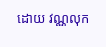ដោយ វណ្ណលុក